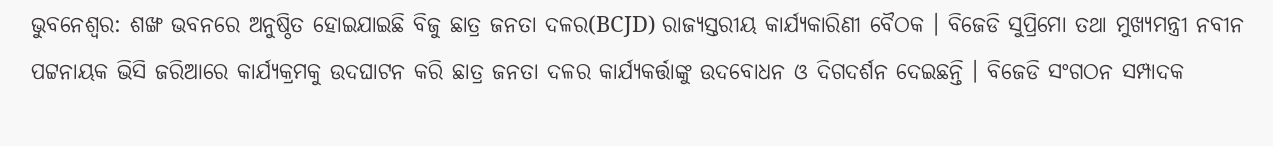ଭୁବନେଶ୍ବର: ଶଙ୍ଖ ଭବନରେ ଅନୁଷ୍ଠିତ ହୋଇଯାଇଛି ବିଜୁ ଛାତ୍ର ଜନତା ଦଳର(BCJD) ରାଜ୍ୟସ୍ତରୀୟ କାର୍ଯ୍ୟକାରିଣୀ ବୈଠକ । ବିଜେଡି ସୁପ୍ରିମୋ ତଥା ମୁଖ୍ୟମନ୍ତ୍ରୀ ନବୀନ ପଟ୍ଟନାୟକ ଭିସି ଜରିଆରେ କାର୍ଯ୍ୟକ୍ରମକୁ ଉଦଘାଟନ କରି ଛାତ୍ର ଜନତା ଦଳର କାର୍ଯ୍ୟକର୍ତ୍ତାଙ୍କୁ ଉଦବୋଧନ ଓ ଦିଗଦର୍ଶନ ଦେଇଛନ୍ତି । ବିଜେଡି ସଂଗଠନ ସମ୍ପାଦକ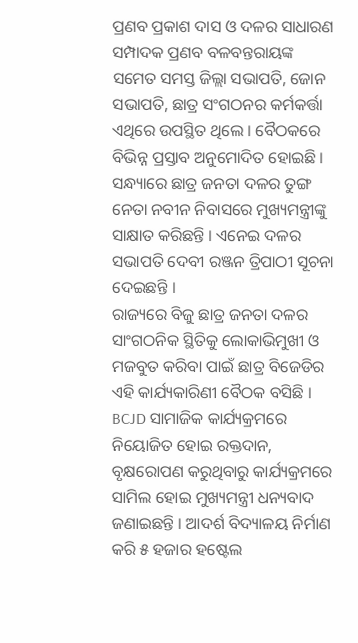ପ୍ରଣବ ପ୍ରକାଶ ଦାସ ଓ ଦଳର ସାଧାରଣ ସମ୍ପାଦକ ପ୍ରଣବ ବଳବନ୍ତରାୟଙ୍କ ସମେତ ସମସ୍ତ ଜିଲ୍ଲା ସଭାପତି, ଜୋନ ସଭାପତି, ଛାତ୍ର ସଂଗଠନର କର୍ମକର୍ତ୍ତା ଏଥିରେ ଉପସ୍ଥିତ ଥିଲେ । ବୈଠକରେ ବିଭିନ୍ନ ପ୍ରସ୍ତାବ ଅନୁମୋଦିତ ହୋଇଛି । ସନ୍ଧ୍ୟାରେ ଛାତ୍ର ଜନତା ଦଳର ତୁଙ୍ଗ ନେତା ନବୀନ ନିବାସରେ ମୁଖ୍ୟମନ୍ତ୍ରୀଙ୍କୁ ସାକ୍ଷାତ କରିଛନ୍ତି । ଏନେଇ ଦଳର ସଭାପତି ଦେବୀ ରଞ୍ଜନ ତ୍ରିପାଠୀ ସୂଚନା ଦେଇଛନ୍ତି ।
ରାଜ୍ୟରେ ବିଜୁ ଛାତ୍ର ଜନତା ଦଳର ସାଂଗଠନିକ ସ୍ଥିତିକୁ ଲୋକାଭିମୁଖୀ ଓ ମଜବୁତ କରିବା ପାଇଁ ଛାତ୍ର ବିଜେଡିର ଏହି କାର୍ଯ୍ୟକାରିଣୀ ବୈଠକ ବସିଛି । BCJD ସାମାଜିକ କାର୍ଯ୍ୟକ୍ରମରେ ନିୟୋଜିତ ହୋଇ ରକ୍ତଦାନ, ବୃକ୍ଷରୋପଣ କରୁଥିବାରୁ କାର୍ଯ୍ୟକ୍ରମରେ ସାମିଲ ହୋଇ ମୁଖ୍ୟମନ୍ତ୍ରୀ ଧନ୍ୟବାଦ ଜଣାଇଛନ୍ତି । ଆଦର୍ଶ ବିଦ୍ୟାଳୟ ନିର୍ମାଣ କରି ୫ ହଜାର ହଷ୍ଟେଲ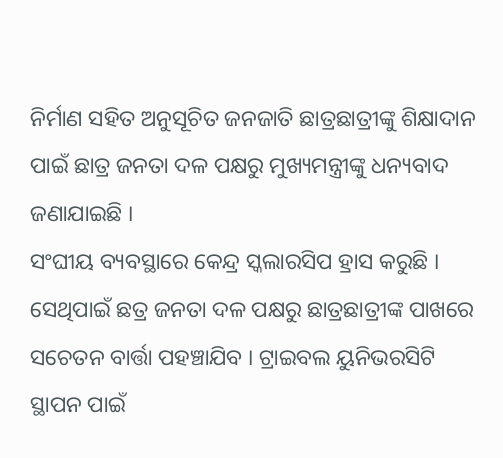ନିର୍ମାଣ ସହିତ ଅନୁସୂଚିତ ଜନଜାତି ଛାତ୍ରଛାତ୍ରୀଙ୍କୁ ଶିକ୍ଷାଦାନ ପାଇଁ ଛାତ୍ର ଜନତା ଦଳ ପକ୍ଷରୁ ମୁଖ୍ୟମନ୍ତ୍ରୀଙ୍କୁ ଧନ୍ୟବାଦ ଜଣାଯାଇଛି ।
ସଂଘୀୟ ବ୍ୟବସ୍ଥାରେ କେନ୍ଦ୍ର ସ୍କଲାରସିପ ହ୍ରାସ କରୁଛି । ସେଥିପାଇଁ ଛତ୍ର ଜନତା ଦଳ ପକ୍ଷରୁ ଛାତ୍ରଛାତ୍ରୀଙ୍କ ପାଖରେ ସଚେତନ ବାର୍ତ୍ତା ପହଞ୍ଚାଯିବ । ଟ୍ରାଇବଲ ୟୁନିଭରସିଟି ସ୍ଥାପନ ପାଇଁ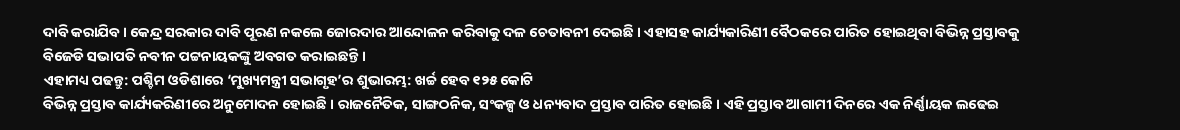ଦାବି କରାଯିବ । କେନ୍ଦ୍ର ସରକାର ଦାବି ପୂରଣ ନକଲେ ଜୋରଦାର ଆନ୍ଦୋଳନ କରିବାକୁ ଦଳ ଚେତାବନୀ ଦେଇଛି । ଏହାସହ କାର୍ଯ୍ୟକାରିଣୀ ବୈଠକରେ ପାରିତ ହୋଇଥିବା ବିଭିନ୍ନ ପ୍ରସ୍ତାବକୁ ବିଜେଡି ସଭାପତି ନବୀନ ପଟ୍ଟନାୟକଙ୍କୁ ଅବଗତ କରାଇଛନ୍ତି ।
ଏହାମଧ୍ୟ ପଢନ୍ତୁ: ପଶ୍ଚିମ ଓଡିଶାରେ ‘ମୁଖ୍ୟମନ୍ତ୍ରୀ ସଭାଗୃହ’ର ଶୁଭାରମ୍ଭ: ଖର୍ଚ୍ଚ ହେବ ୧୨୫ କୋଟି
ବିଭିନ୍ନ ପ୍ରସ୍ତାବ କାର୍ଯ୍ୟକରିଣୀରେ ଅନୁମୋଦନ ହୋଇଛି । ରାଜନୈତିକ, ସାଙ୍ଗଠନିକ, ସଂକଳ୍ପ ଓ ଧନ୍ୟବାଦ ପ୍ରସ୍ତାବ ପାରିତ ହୋଇଛି । ଏହି ପ୍ରସ୍ତାବ ଆଗାମୀ ଦିନରେ ଏକ ନିର୍ଣ୍ଣାୟକ ଲଢେଇ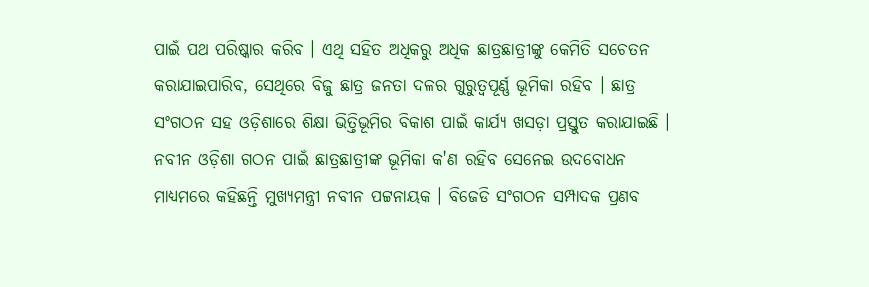ପାଇଁ ପଥ ପରିଷ୍କାର କରିବ । ଏଥି ସହିତ ଅଧିକରୁ ଅଧିକ ଛାତ୍ରଛାତ୍ରୀଙ୍କୁ କେମିତି ସଚେତନ କରାଯାଇପାରିବ, ସେଥିରେ ବିଜୁ ଛାତ୍ର ଜନତା ଦଳର ଗୁରୁତ୍ୱପୂର୍ଣ୍ଣ ଭୂମିକା ରହିବ । ଛାତ୍ର ସଂଗଠନ ସହ ଓଡ଼ିଶାରେ ଶିକ୍ଷା ଭିତ୍ତିଭୂମିର ବିକାଶ ପାଇଁ କାର୍ଯ୍ୟ ଖସଡ଼ା ପ୍ରସ୍ତୁତ କରାଯାଇଛି । ନବୀନ ଓଡ଼ିଶା ଗଠନ ପାଇଁ ଛାତ୍ରଛାତ୍ରୀଙ୍କ ଭୂମିକା କ'ଣ ରହିବ ସେନେଇ ଉଦବୋଧନ ମାଧ୍ୟମରେ କହିଛନ୍ତି ମୁଖ୍ୟମନ୍ତ୍ରୀ ନବୀନ ପଟ୍ଟନାୟକ । ବିଜେଡି ସଂଗଠନ ସମ୍ପାଦକ ପ୍ରଣବ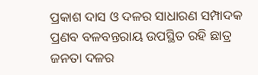ପ୍ରକାଶ ଦାସ ଓ ଦଳର ସାଧାରଣ ସମ୍ପାଦକ ପ୍ରଣବ ବଳବନ୍ତରାୟ ଉପସ୍ଥିତ ରହି ଛାତ୍ର ଜନତା ଦଳର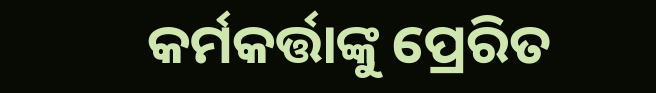କର୍ମକର୍ତ୍ତାଙ୍କୁ ପ୍ରେରିତ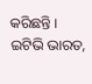କରିଛନ୍ତି ।
ଇଟିଭି ଭାରତ,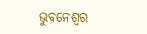ଭୁବନେଶ୍ବର